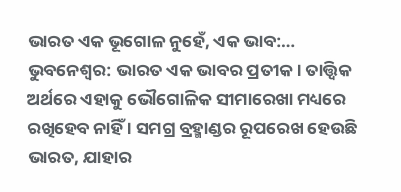ଭାରତ ଏକ ଭୂଗୋଳ ନୁହେଁ, ଏକ ଭାବ:…
ଭୁବନେଶ୍ବର: ଭାରତ ଏକ ଭାବର ପ୍ରତୀକ। ତାତ୍ତ୍ବିକ ଅର୍ଥରେ ଏହାକୁ ଭୌଗୋଳିକ ସୀମାରେଖା ମଧ୍ୟରେ ରଖିହେବ ନାହିଁ । ସମଗ୍ର ବ୍ରହ୍ମାଣ୍ଡର ରୂପରେଖ ହେଉଛି ଭାରତ, ଯାହାର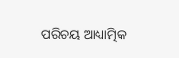ପରିଚୟ ଆଧ୍ୟାତ୍ମିକ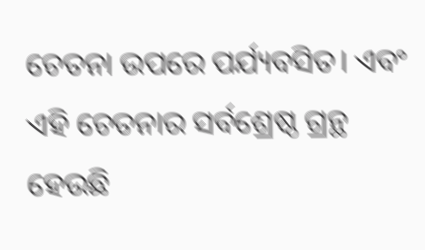ଚେତନା ଉପରେ ପର୍ଯ୍ୟବସିତ। ଏବଂ ଏହି ଚେତନାର ସର୍ବଶ୍ରେଷ୍ଠ ଗ୍ରନ୍ଥ ହେଉଛି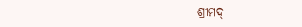ଶ୍ରୀମଦ୍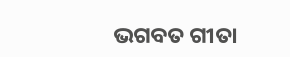ଭଗବତ ଗୀତା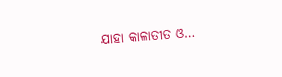ଯାହା କାଳାତୀତ ଓ…